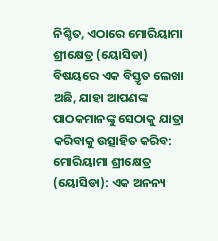ନିଶ୍ଚିତ, ଏଠାରେ ମୋରିୟାମା ଶ୍ରୀକ୍ଷେତ୍ର (ୟୋସିଡା) ବିଷୟରେ ଏକ ବିସ୍ତୃତ ଲେଖା ଅଛି, ଯାହା ଆପଣଙ୍କ ପାଠକମାନଙ୍କୁ ସେଠାକୁ ଯାତ୍ରା କରିବାକୁ ଉତ୍ସାହିତ କରିବ:
ମୋରିୟାମା ଶ୍ରୀକ୍ଷେତ୍ର (ୟୋସିଡା): ଏକ ଅନନ୍ୟ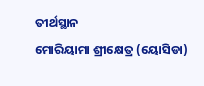ତୀର୍ଥସ୍ଥାନ
ମୋରିୟାମା ଶ୍ରୀକ୍ଷେତ୍ର (ୟୋସିଡା)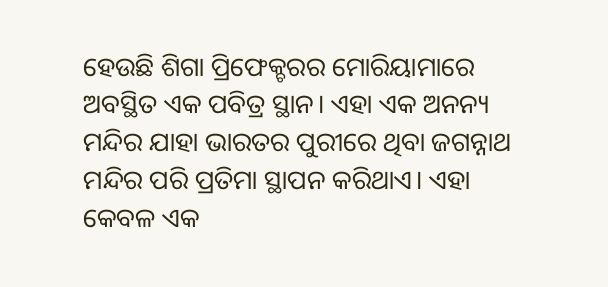ହେଉଛି ଶିଗା ପ୍ରିଫେକ୍ଚରର ମୋରିୟାମାରେ ଅବସ୍ଥିତ ଏକ ପବିତ୍ର ସ୍ଥାନ। ଏହା ଏକ ଅନନ୍ୟ ମନ୍ଦିର ଯାହା ଭାରତର ପୁରୀରେ ଥିବା ଜଗନ୍ନାଥ ମନ୍ଦିର ପରି ପ୍ରତିମା ସ୍ଥାପନ କରିଥାଏ। ଏହା କେବଳ ଏକ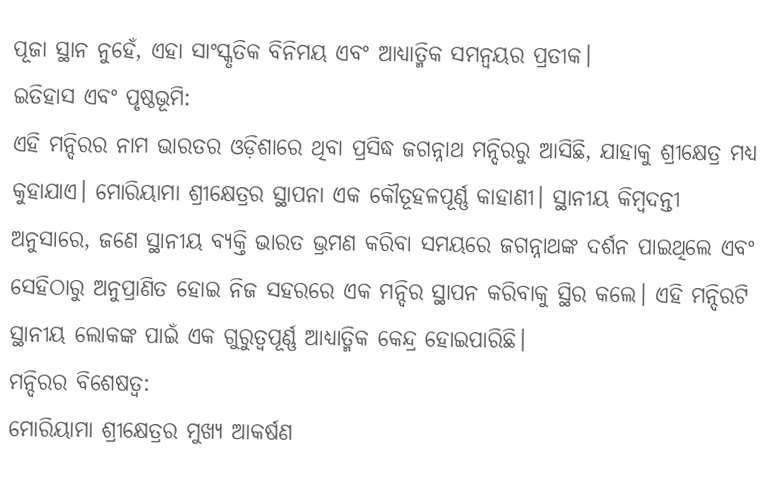ପୂଜା ସ୍ଥାନ ନୁହେଁ, ଏହା ସାଂସ୍କୃତିକ ବିନିମୟ ଏବଂ ଆଧ୍ୟାତ୍ମିକ ସମନ୍ୱୟର ପ୍ରତୀକ।
ଇତିହାସ ଏବଂ ପୃଷ୍ଠଭୂମି:
ଏହି ମନ୍ଦିରର ନାମ ଭାରତର ଓଡ଼ିଶାରେ ଥିବା ପ୍ରସିଦ୍ଧ ଜଗନ୍ନାଥ ମନ୍ଦିରରୁ ଆସିଛି, ଯାହାକୁ ଶ୍ରୀକ୍ଷେତ୍ର ମଧ୍ୟ କୁହାଯାଏ। ମୋରିୟାମା ଶ୍ରୀକ୍ଷେତ୍ରର ସ୍ଥାପନା ଏକ କୌତୂହଳପୂର୍ଣ୍ଣ କାହାଣୀ। ସ୍ଥାନୀୟ କିମ୍ବଦନ୍ତୀ ଅନୁସାରେ, ଜଣେ ସ୍ଥାନୀୟ ବ୍ୟକ୍ତି ଭାରତ ଭ୍ରମଣ କରିବା ସମୟରେ ଜଗନ୍ନାଥଙ୍କ ଦର୍ଶନ ପାଇଥିଲେ ଏବଂ ସେହିଠାରୁ ଅନୁପ୍ରାଣିତ ହୋଇ ନିଜ ସହରରେ ଏକ ମନ୍ଦିର ସ୍ଥାପନ କରିବାକୁ ସ୍ଥିର କଲେ। ଏହି ମନ୍ଦିରଟି ସ୍ଥାନୀୟ ଲୋକଙ୍କ ପାଇଁ ଏକ ଗୁରୁତ୍ୱପୂର୍ଣ୍ଣ ଆଧ୍ୟାତ୍ମିକ କେନ୍ଦ୍ର ହୋଇପାରିଛି।
ମନ୍ଦିରର ବିଶେଷତ୍ୱ:
ମୋରିୟାମା ଶ୍ରୀକ୍ଷେତ୍ରର ମୁଖ୍ୟ ଆକର୍ଷଣ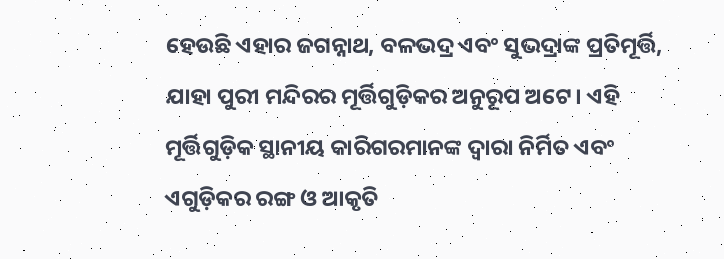ହେଉଛି ଏହାର ଜଗନ୍ନାଥ, ବଳଭଦ୍ର ଏବଂ ସୁଭଦ୍ରାଙ୍କ ପ୍ରତିମୂର୍ତ୍ତି, ଯାହା ପୁରୀ ମନ୍ଦିରର ମୂର୍ତ୍ତିଗୁଡ଼ିକର ଅନୁରୂପ ଅଟେ। ଏହି ମୂର୍ତ୍ତିଗୁଡ଼ିକ ସ୍ଥାନୀୟ କାରିଗରମାନଙ୍କ ଦ୍ୱାରା ନିର୍ମିତ ଏବଂ ଏଗୁଡ଼ିକର ରଙ୍ଗ ଓ ଆକୃତି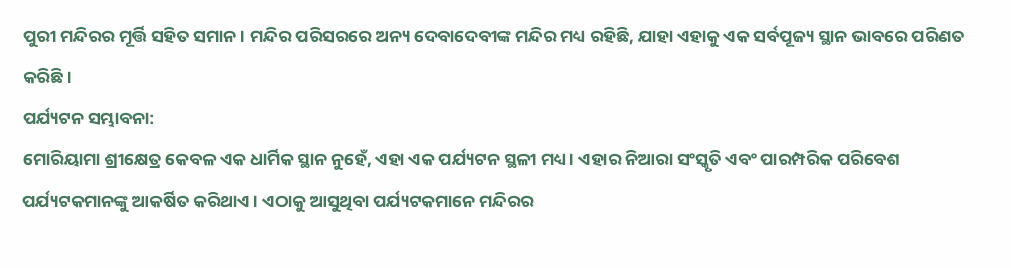ପୁରୀ ମନ୍ଦିରର ମୂର୍ତ୍ତି ସହିତ ସମାନ। ମନ୍ଦିର ପରିସରରେ ଅନ୍ୟ ଦେବାଦେବୀଙ୍କ ମନ୍ଦିର ମଧ୍ୟ ରହିଛି, ଯାହା ଏହାକୁ ଏକ ସର୍ବପୂଜ୍ୟ ସ୍ଥାନ ଭାବରେ ପରିଣତ କରିଛି।
ପର୍ଯ୍ୟଟନ ସମ୍ଭାବନା:
ମୋରିୟାମା ଶ୍ରୀକ୍ଷେତ୍ର କେବଳ ଏକ ଧାର୍ମିକ ସ୍ଥାନ ନୁହେଁ, ଏହା ଏକ ପର୍ଯ୍ୟଟନ ସ୍ଥଳୀ ମଧ୍ୟ। ଏହାର ନିଆରା ସଂସ୍କୃତି ଏବଂ ପାରମ୍ପରିକ ପରିବେଶ ପର୍ଯ୍ୟଟକମାନଙ୍କୁ ଆକର୍ଷିତ କରିଥାଏ। ଏଠାକୁ ଆସୁଥିବା ପର୍ଯ୍ୟଟକମାନେ ମନ୍ଦିରର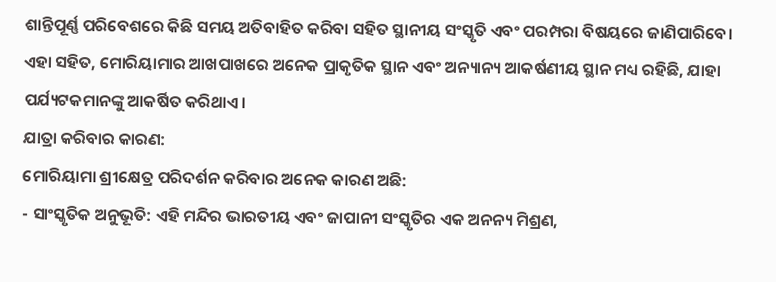ଶାନ୍ତିପୂର୍ଣ୍ଣ ପରିବେଶରେ କିଛି ସମୟ ଅତିବାହିତ କରିବା ସହିତ ସ୍ଥାନୀୟ ସଂସ୍କୃତି ଏବଂ ପରମ୍ପରା ବିଷୟରେ ଜାଣିପାରିବେ। ଏହା ସହିତ, ମୋରିୟାମାର ଆଖପାଖରେ ଅନେକ ପ୍ରାକୃତିକ ସ୍ଥାନ ଏବଂ ଅନ୍ୟାନ୍ୟ ଆକର୍ଷଣୀୟ ସ୍ଥାନ ମଧ୍ୟ ରହିଛି, ଯାହା ପର୍ଯ୍ୟଟକମାନଙ୍କୁ ଆକର୍ଷିତ କରିଥାଏ।
ଯାତ୍ରା କରିବାର କାରଣ:
ମୋରିୟାମା ଶ୍ରୀକ୍ଷେତ୍ର ପରିଦର୍ଶନ କରିବାର ଅନେକ କାରଣ ଅଛି:
- ସାଂସ୍କୃତିକ ଅନୁଭୂତି: ଏହି ମନ୍ଦିର ଭାରତୀୟ ଏବଂ ଜାପାନୀ ସଂସ୍କୃତିର ଏକ ଅନନ୍ୟ ମିଶ୍ରଣ,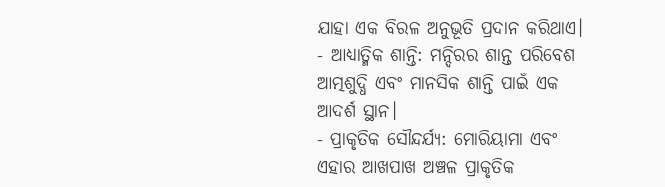ଯାହା ଏକ ବିରଳ ଅନୁଭୂତି ପ୍ରଦାନ କରିଥାଏ।
- ଆଧ୍ୟାତ୍ମିକ ଶାନ୍ତି: ମନ୍ଦିରର ଶାନ୍ତ ପରିବେଶ ଆତ୍ମଶୁଦ୍ଧି ଏବଂ ମାନସିକ ଶାନ୍ତି ପାଇଁ ଏକ ଆଦର୍ଶ ସ୍ଥାନ।
- ପ୍ରାକୃତିକ ସୌନ୍ଦର୍ଯ୍ୟ: ମୋରିୟାମା ଏବଂ ଏହାର ଆଖପାଖ ଅଞ୍ଚଳ ପ୍ରାକୃତିକ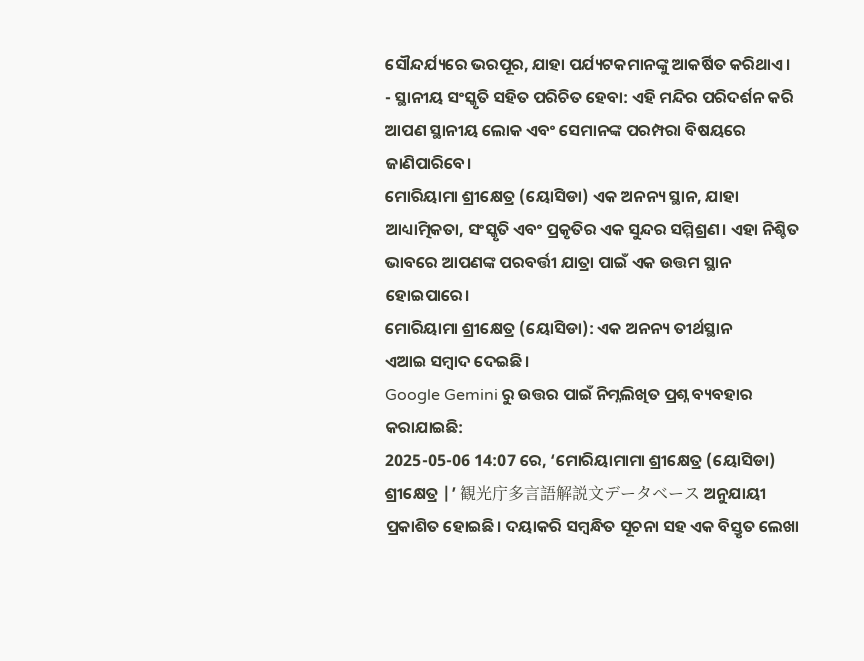ସୌନ୍ଦର୍ଯ୍ୟରେ ଭରପୂର, ଯାହା ପର୍ଯ୍ୟଟକମାନଙ୍କୁ ଆକର୍ଷିତ କରିଥାଏ।
- ସ୍ଥାନୀୟ ସଂସ୍କୃତି ସହିତ ପରିଚିତ ହେବା: ଏହି ମନ୍ଦିର ପରିଦର୍ଶନ କରି ଆପଣ ସ୍ଥାନୀୟ ଲୋକ ଏବଂ ସେମାନଙ୍କ ପରମ୍ପରା ବିଷୟରେ ଜାଣିପାରିବେ।
ମୋରିୟାମା ଶ୍ରୀକ୍ଷେତ୍ର (ୟୋସିଡା) ଏକ ଅନନ୍ୟ ସ୍ଥାନ, ଯାହା ଆଧ୍ୟାତ୍ମିକତା, ସଂସ୍କୃତି ଏବଂ ପ୍ରକୃତିର ଏକ ସୁନ୍ଦର ସମ୍ମିଶ୍ରଣ। ଏହା ନିଶ୍ଚିତ ଭାବରେ ଆପଣଙ୍କ ପରବର୍ତ୍ତୀ ଯାତ୍ରା ପାଇଁ ଏକ ଉତ୍ତମ ସ୍ଥାନ ହୋଇପାରେ।
ମୋରିୟାମା ଶ୍ରୀକ୍ଷେତ୍ର (ୟୋସିଡା): ଏକ ଅନନ୍ୟ ତୀର୍ଥସ୍ଥାନ
ଏଆଇ ସମ୍ବାଦ ଦେଇଛି।
Google Gemini ରୁ ଉତ୍ତର ପାଇଁ ନିମ୍ନଲିଖିତ ପ୍ରଶ୍ନ ବ୍ୟବହାର କରାଯାଇଛି:
2025-05-06 14:07 ରେ, ‘ମୋରିୟାମାମା ଶ୍ରୀକ୍ଷେତ୍ର (ୟୋସିଡା) ଶ୍ରୀକ୍ଷେତ୍ର |’ 観光庁多言語解説文データベース ଅନୁଯାୟୀ ପ୍ରକାଶିତ ହୋଇଛି। ଦୟାକରି ସମ୍ବନ୍ଧିତ ସୂଚନା ସହ ଏକ ବିସ୍ତୃତ ଲେଖା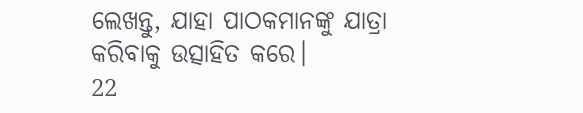ଲେଖନ୍ତୁ, ଯାହା ପାଠକମାନଙ୍କୁ ଯାତ୍ରା କରିବାକୁ ଉତ୍ସାହିତ କରେ।
22